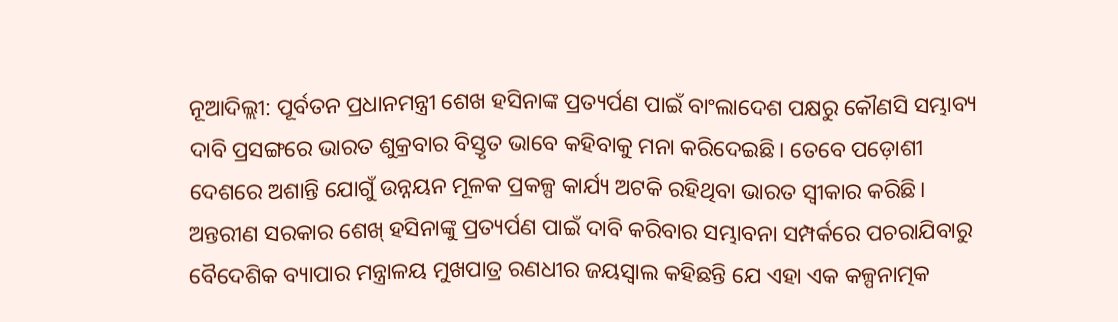ନୂଆଦିଲ୍ଲୀ: ପୂର୍ବତନ ପ୍ରଧାନମନ୍ତ୍ରୀ ଶେଖ ହସିନାଙ୍କ ପ୍ରତ୍ୟର୍ପଣ ପାଇଁ ବାଂଲାଦେଶ ପକ୍ଷରୁ କୌଣସି ସମ୍ଭାବ୍ୟ ଦାବି ପ୍ରସଙ୍ଗରେ ଭାରତ ଶୁକ୍ରବାର ବିସ୍ତୃତ ଭାବେ କହିବାକୁ ମନା କରିଦେଇଛି। ତେବେ ପଡ଼ୋଶୀ ଦେଶରେ ଅଶାନ୍ତି ଯୋଗୁଁ ଉନ୍ନୟନ ମୂଳକ ପ୍ରକଳ୍ପ କାର୍ଯ୍ୟ ଅଟକି ରହିଥିବା ଭାରତ ସ୍ୱୀକାର କରିଛି। ଅନ୍ତରୀଣ ସରକାର ଶେଖ୍ ହସିନାଙ୍କୁ ପ୍ରତ୍ୟର୍ପଣ ପାଇଁ ଦାବି କରିବାର ସମ୍ଭାବନା ସମ୍ପର୍କରେ ପଚରାଯିବାରୁ ବୈଦେଶିକ ବ୍ୟାପାର ମନ୍ତ୍ରାଳୟ ମୁଖପାତ୍ର ରଣଧୀର ଜୟସ୍ୱାଲ କହିଛନ୍ତି ଯେ ଏହା ଏକ କଳ୍ପନାତ୍ମକ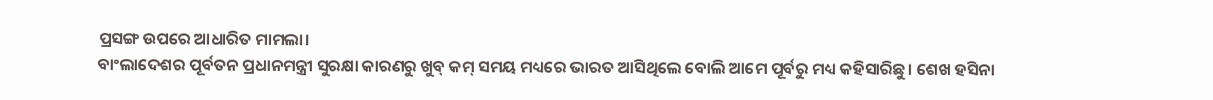ପ୍ରସଙ୍ଗ ଉପରେ ଆଧାରିତ ମାମଲା।
ବାଂଲାଦେଶର ପୂର୍ବତନ ପ୍ରଧାନମନ୍ତ୍ରୀ ସୁରକ୍ଷା କାରଣରୁ ଖୁବ୍ କମ୍ ସମୟ ମଧ୍ୟରେ ଭାରତ ଆସିଥିଲେ ବୋଲି ଆମେ ପୂର୍ବରୁ ମଧ୍ୟ କହିସାରିଛୁ। ଶେଖ ହସିନା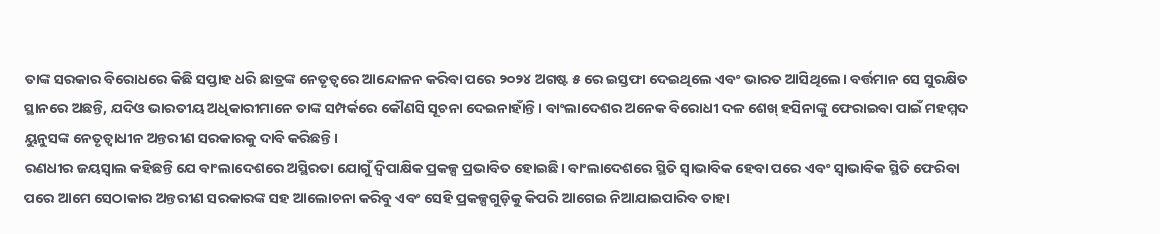ତାଙ୍କ ସରକାର ବିରୋଧରେ କିଛି ସପ୍ତାହ ଧରି ଛାତ୍ରଙ୍କ ନେତୃତ୍ୱରେ ଆନ୍ଦୋଳନ କରିବା ପରେ ୨୦୨୪ ଅଗଷ୍ଟ ୫ ରେ ଇସ୍ତଫା ଦେଇଥିଲେ ଏବଂ ଭାରତ ଆସିଥିଲେ। ବର୍ତ୍ତମାନ ସେ ସୁରକ୍ଷିତ ସ୍ଥାନରେ ଅଛନ୍ତି, ଯଦିଓ ଭାରତୀୟ ଅଧିକାରୀମାନେ ତାଙ୍କ ସମ୍ପର୍କରେ କୌଣସି ସୂଚନା ଦେଇନାହାଁନ୍ତି। ବାଂଲାଦେଶର ଅନେକ ବିରୋଧୀ ଦଳ ଶେଖ୍ ହସିନାଙ୍କୁ ଫେରାଇବା ପାଇଁ ମହମ୍ମଦ ୟୁନୁସଙ୍କ ନେତୃତ୍ୱାଧୀନ ଅନ୍ତରୀଣ ସରକାରକୁ ଦାବି କରିଛନ୍ତି।
ରଣଧୀର ଜୟସ୍ୱାଲ କହିଛନ୍ତି ଯେ ବାଂଲାଦେଶରେ ଅସ୍ଥିରତା ଯୋଗୁଁ ଦ୍ୱିପାକ୍ଷିକ ପ୍ରକଳ୍ପ ପ୍ରଭାବିତ ହୋଇଛି। ବାଂଲାଦେଶରେ ସ୍ଥିତି ସ୍ୱାଭାବିକ ହେବା ପରେ ଏବଂ ସ୍ୱାଭାବିକ ସ୍ଥିତି ଫେରିବା ପରେ ଆମେ ସେଠାକାର ଅନ୍ତରୀଣ ସରକାରଙ୍କ ସହ ଆଲୋଚନା କରିବୁ ଏବଂ ସେହି ପ୍ରକଳ୍ପଗୁଡ଼ିକୁ କିପରି ଆଗେଇ ନିଆଯାଇପାରିବ ତାହା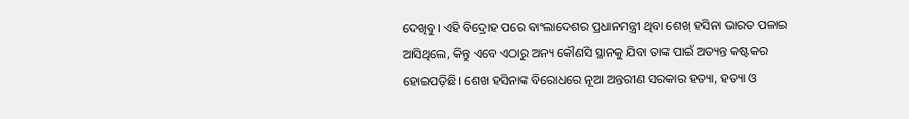ଦେଖିବୁ। ଏହି ବିଦ୍ରୋହ ପରେ ବାଂଲାଦେଶର ପ୍ରଧାନମନ୍ତ୍ରୀ ଥିବା ଶେଖ୍ ହସିନା ଭାରତ ପଳାଇ ଆସିଥିଲେ, କିନ୍ତୁ ଏବେ ଏଠାରୁ ଅନ୍ୟ କୌଣସି ସ୍ଥାନକୁ ଯିବା ତାଙ୍କ ପାଇଁ ଅତ୍ୟନ୍ତ କଷ୍ଟକର ହୋଇପଡ଼ିଛି। ଶେଖ ହସିନାଙ୍କ ବିରୋଧରେ ନୂଆ ଅନ୍ତରୀଣ ସରକାର ହତ୍ୟା, ହତ୍ୟା ଓ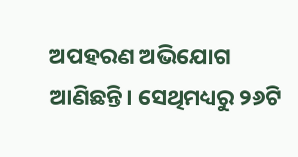ଅପହରଣ ଅଭିଯୋଗ ଆଣିଛନ୍ତି। ସେଥିମଧ୍ୟରୁ ୨୬ଟି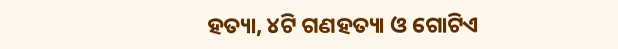ହତ୍ୟା, ୪ଟି ଗଣହତ୍ୟା ଓ ଗୋଟିଏ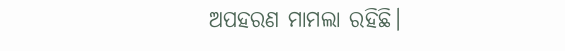ଅପହରଣ ମାମଲା ରହିଛି।